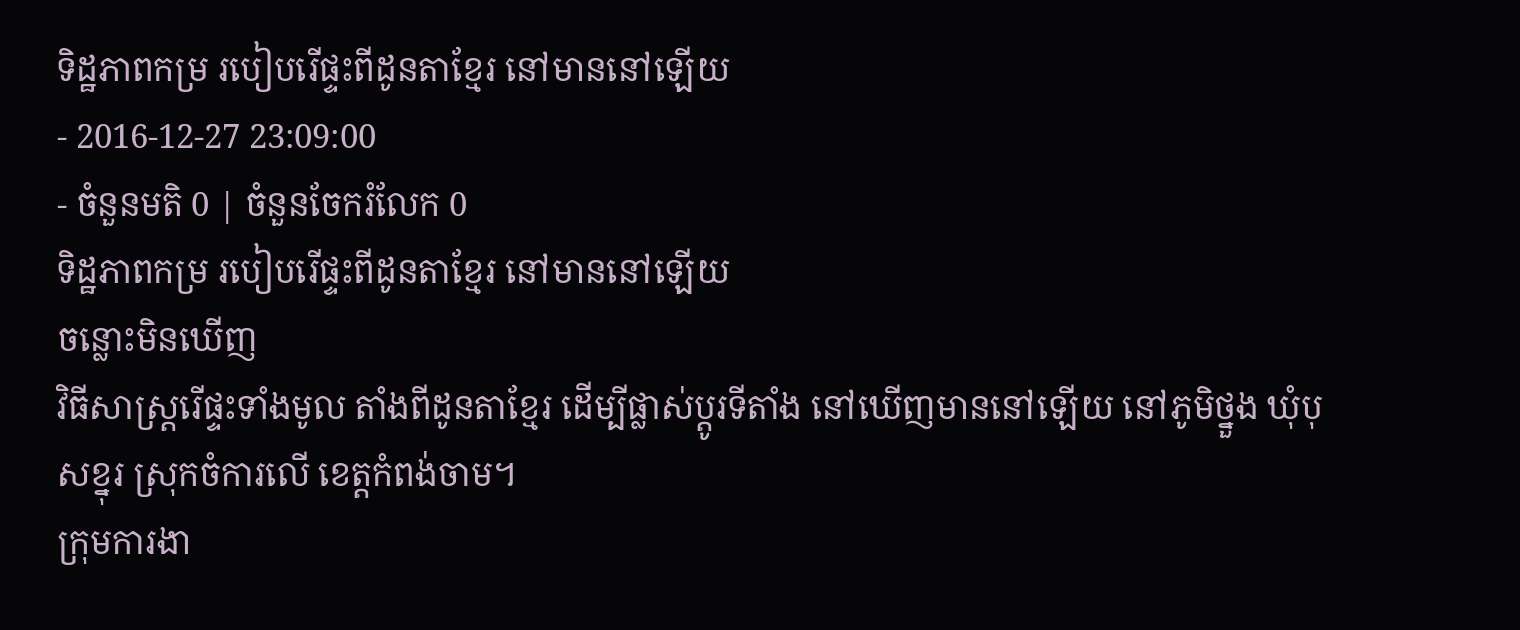ទិដ្ឋភាពកម្រ របៀបរើផ្ទះពីដូនតាខ្មែរ នៅមាននៅឡើយ
- 2016-12-27 23:09:00
- ចំនួនមតិ 0 | ចំនួនចែករំលែក 0
ទិដ្ឋភាពកម្រ របៀបរើផ្ទះពីដូនតាខ្មែរ នៅមាននៅឡើយ
ចន្លោះមិនឃើញ
វិធីសាស្ត្ររើផ្ទះទាំងមូល តាំងពីដូនតាខ្មែរ ដើម្បីផ្លាស់ប្ដូរទីតាំង នៅឃើញមាននៅឡើយ នៅភូមិថ្នួង ឃុំបុសខ្នុរ ស្រុកចំការលើ ខេត្តកំពង់ចាម។
ក្រុមការងា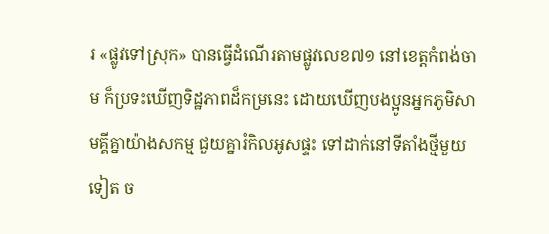រ «ផ្លូវទៅស្រុក» បានធ្វើដំណើរតាមផ្លូវលេខ៧១ នៅខេត្តកំពង់ចាម ក៏ប្រទះឃើញទិដ្ឋភាពដ៏កម្រនេះ ដោយឃើញបងប្អូនអ្នកភូមិសាមគ្គីគ្នាយ៉ាងសកម្ម ជួយគ្នារំកិលអូសផ្ទះ ទៅដាក់នៅទីតាំងថ្មីមួយទៀត ច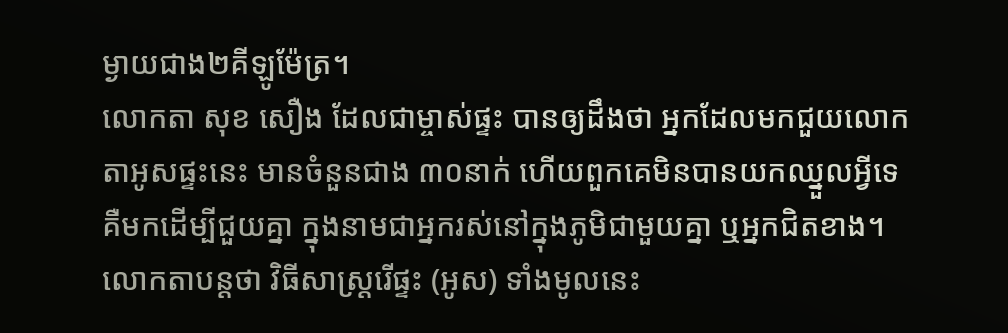ម្ងាយជាង២គីឡូម៉ែត្រ។
លោកតា សុខ សឿង ដែលជាម្ចាស់ផ្ទះ បានឲ្យដឹងថា អ្នកដែលមកជួយលោកតាអូសផ្ទះនេះ មានចំនួនជាង ៣០នាក់ ហើយពួកគេមិនបានយកឈ្នួលអ្វីទេ គឺមកដើម្បីជួយគ្នា ក្នុងនាមជាអ្នករស់នៅក្នុងភូមិជាមួយគ្នា ឬអ្នកជិតខាង។ លោកតាបន្តថា វិធីសាស្ត្ររើផ្ទះ (អូស) ទាំងមូលនេះ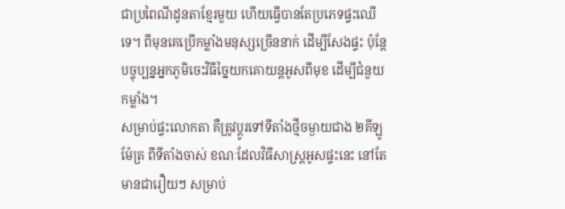ជាប្រពៃណីដូនតាខ្មែរមួយ ហើយធ្វើបានតែប្រភេទផ្ទះឈើទេ។ ពីមុនគេប្រើកម្លាំងមនុស្សច្រើននាក់ ដើម្បីសែងផ្ទះ ប៉ុន្តែបច្ចុប្បន្នអ្នកភូមិចេះវិធីច្នៃយកគោយន្តអូសពីមុខ ដើម្បីជំនួយកម្លាំង។
សម្រាប់ផ្ទះលោកតា គឺត្រូវប្ដូរទៅទីតាំងថ្មីចម្ងាយជាង ២គីឡូម៉ែត្រ ពីទីតាំងចាស់ ខណៈដែលវិធីសាស្ត្រអូសផ្ទះនេះ នៅតែមានជារឿយៗ សម្រាប់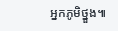អ្នកភូមិថ្នួង៕